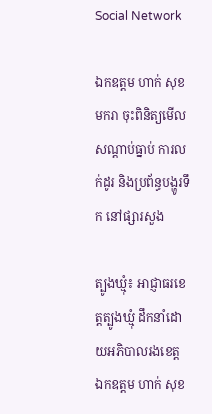Social Network

ឯកឧត្តម ហាក់ សុខមករា ចុះពិនិត្យមើលសណ្ដាប់ធ្នាប់ ការលក់ដូរ និងប្រព័ន្ធបង្ហូរទឹក នៅផ្សារសួង

ត្បូងឃ្មុំ៖ អាជ្ញាធរខេត្ដត្បូងឃ្មុំ ដឹកនាំដោយអភិបាលរងខេត្ដ ឯកឧត្តម ហាក់ សុខ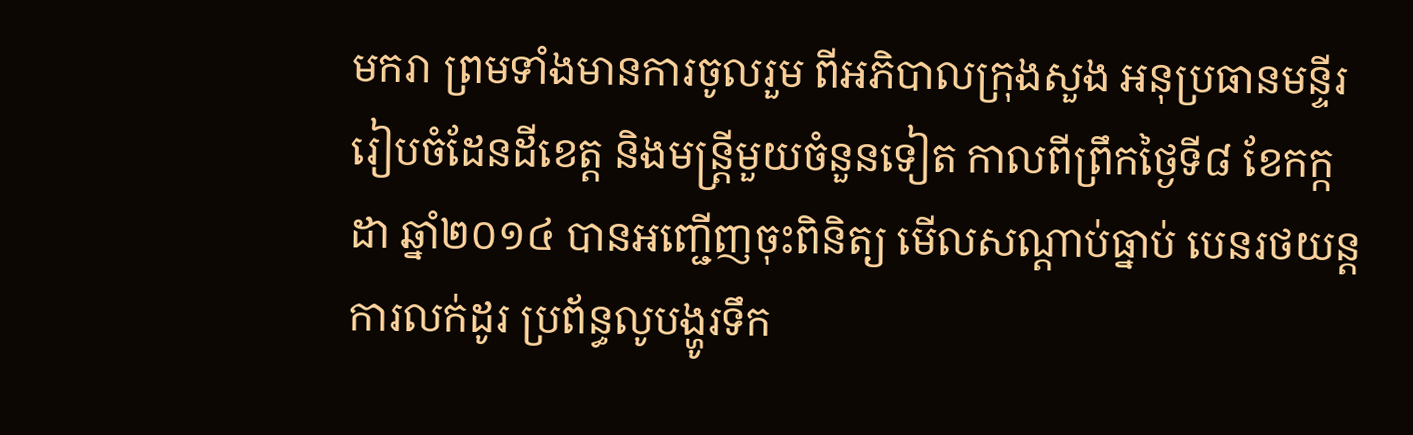មករា ព្រមទាំងមានការចូលរួម ពីអភិបាលក្រុងសួង អនុប្រធានមន្ទីរ រៀបចំដែនដីខេត្ដ និងមន្ដ្រីមួយចំនួនទៀត កាលពីព្រឹកថ្ងៃទី៨ ខែកក្កដា ឆ្នាំ២០១៤ បានអញ្ជើញចុះពិនិត្យ មើលសណ្ដាប់ធ្នាប់ បេនរថយន្ដ ការលក់ដូរ ប្រព័ន្ធលូបង្ហូរទឹក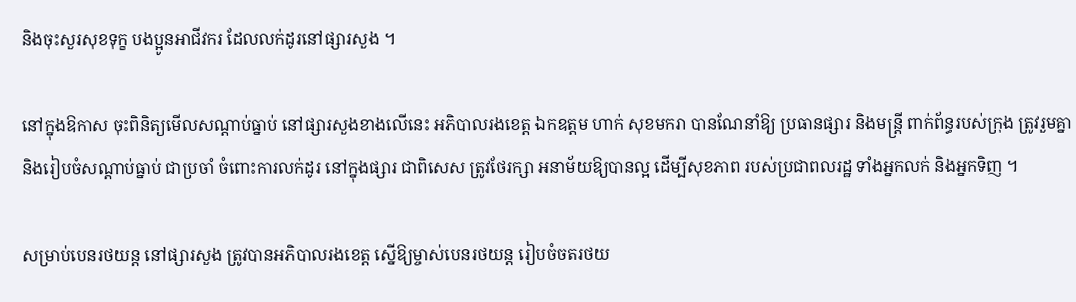និងចុះសួរសុខទុក្ខ បងប្អូនអាជីវករ ដែលលក់ដូរនៅផ្សារសួង ។

នៅក្នុងឱកាស ចុះពិនិត្យមើលសណ្ដាប់ធ្នាប់ នៅផ្សារសួងខាងលើនេះ អភិបាលរងខេត្ដ ឯកឧត្តម ហាក់ សុខមករា បានណែនាំឱ្យ ប្រធានផ្សារ និងមន្ដ្រី ពាក់ព័ន្ធរបស់ក្រុង ត្រូវរួមគ្នា និងរៀបចំសណ្ដាប់ធ្នាប់ ជាប្រចាំ ចំពោះការលក់ដូរ នៅក្នុងផ្សារ ជាពិសេស ត្រូវថែរក្សា អនាម័យឱ្យបានល្អ ដើម្បីសុខភាព របស់ប្រជាពលរដ្ឋ ទាំងអ្នកលក់ និងអ្នកទិញ ។

សម្រាប់បេនរថយន្ដ នៅផ្សារសួង ត្រូវបានអភិបាលរងខេត្ដ ស្នើឱ្យម្ចាស់បេនរថយន្ដ រៀបចំចតរថយ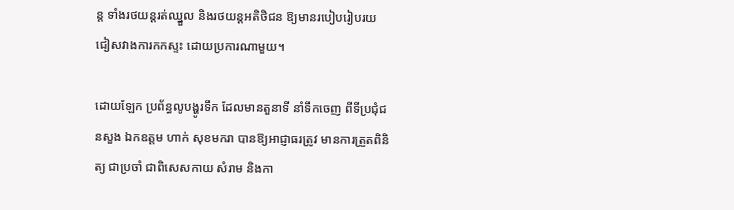ន្ដ ទាំងរថយន្ដរត់ឈ្នួល និងរថយន្ដអតិថិជន ឱ្យមានរបៀបរៀបរយ ជៀសវាងការកកស្ទះ ដោយប្រការណាមួយ។

ដោយឡែក ប្រព័ន្ធលូបង្ហូរទឹក ដែលមានតួនាទី នាំទឹកចេញ ពីទីប្រជុំជនសួង ឯកឧត្តម ហាក់ សុខមករា បានឱ្យអាជ្ញាធរត្រូវ មានការត្រួតពិនិត្យ ជាប្រចាំ ជាពិសេសកាយ សំរាម និងកា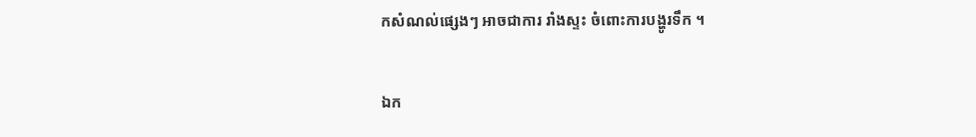កសំណល់ផ្សេងៗ អាចជាការ រាំងស្ទះ ចំពោះការបង្ហូរទឹក ។

ឯក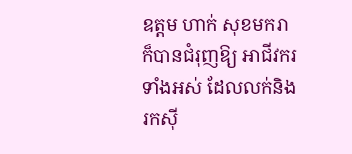ឧត្តម ហាក់ សុខមករា ក៏បានជំរុញឱ្យ អាជីវករទាំងអស់ ដែលលក់និងរកស៊ី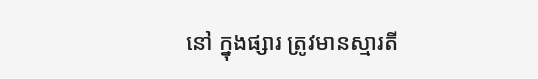នៅ ក្នុងផ្សារ ត្រូវមានស្មារតី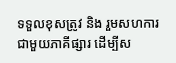ទទួលខុសត្រូវ និង រួមសហការ ជាមួយភាគីផ្សារ ដើម្បីស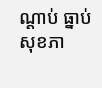ណ្ដាប់ ធ្នាប់ សុខភា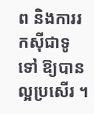ព និងការរកស៊ីជាទូទៅ ឱ្យបានល្អប្រសើរ ។